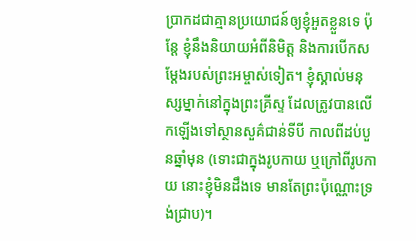ប្រាកដជាគ្មានប្រយោជន៍ឲ្យខ្ញុំអួតខ្លួនទេ ប៉ុន្តែ ខ្ញុំនឹងនិយាយអំពីនិមិត្ត និងការបើកសម្ដែងរបស់ព្រះអម្ចាស់ទៀត។ ខ្ញុំស្គាល់មនុស្សម្នាក់នៅក្នុងព្រះគ្រីស្ទ ដែលត្រូវបានលើកឡើងទៅស្ថានសួគ៌ជាន់ទីបី កាលពីដប់បួនឆ្នាំមុន (ទោះជាក្នុងរូបកាយ ឬក្រៅពីរូបកាយ នោះខ្ញុំមិនដឹងទេ មានតែព្រះប៉ុណ្ណោះទ្រង់ជ្រាប)។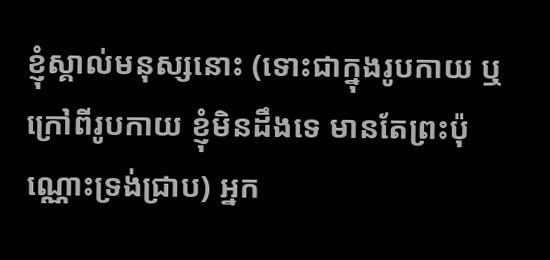ខ្ញុំស្គាល់មនុស្សនោះ (ទោះជាក្នុងរូបកាយ ឬក្រៅពីរូបកាយ ខ្ញុំមិនដឹងទេ មានតែព្រះប៉ុណ្ណោះទ្រង់ជ្រាប) អ្នក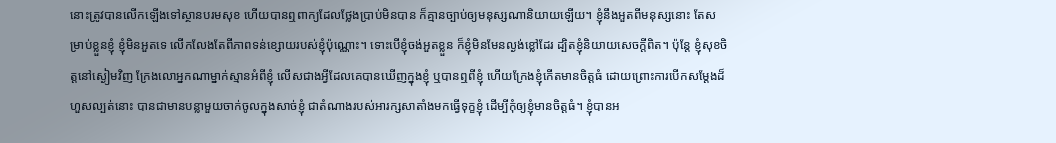នោះត្រូវបានលើកឡើងទៅស្ថានបរមសុខ ហើយបានឮពាក្យដែលថ្លែងប្រាប់មិនបាន ក៏គ្មានច្បាប់ឲ្យមនុស្សណានិយាយឡើយ។ ខ្ញុំនឹងអួតពីមនុស្សនោះ តែសម្រាប់ខ្លួនខ្ញុំ ខ្ញុំមិនអួតទេ លើកលែងតែពីភាពទន់ខ្សោយរបស់ខ្ញុំប៉ុណ្ណោះ។ ទោះបើខ្ញុំចង់អួតខ្លួន ក៏ខ្ញុំមិនមែនល្ងង់ខ្លៅដែរ ដ្បិតខ្ញុំនិយាយសេចក្តីពិត។ ប៉ុន្តែ ខ្ញុំសុខចិត្តនៅស្ងៀមវិញ ក្រែងលោអ្នកណាម្នាក់ស្មានអំពីខ្ញុំ លើសជាងអ្វីដែលគេបានឃើញក្នុងខ្ញុំ ឬបានឮពីខ្ញុំ ហើយក្រែងខ្ញុំកើតមានចិត្តធំ ដោយព្រោះការបើកសម្ដែងដ៏ហួសល្បត់នោះ បានជាមានបន្លាមួយចាក់ចូលក្នុងសាច់ខ្ញុំ ជាតំណាងរបស់អារក្សសាតាំងមកធ្វើទុក្ខខ្ញុំ ដើម្បីកុំឲ្យខ្ញុំមានចិត្តធំ។ ខ្ញុំបានអ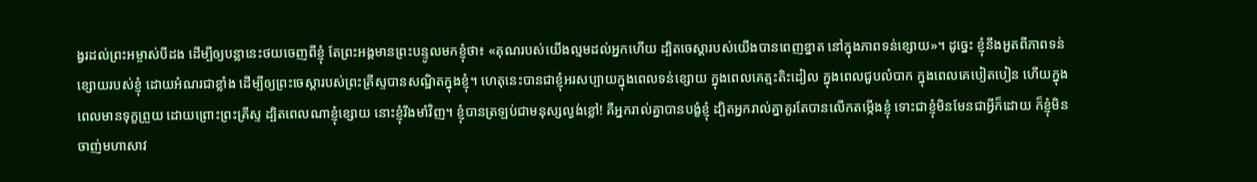ង្វរដល់ព្រះអម្ចាស់បីដង ដើម្បីឲ្យបន្លានេះថយចេញពីខ្ញុំ តែព្រះអង្គមានព្រះបន្ទូលមកខ្ញុំថា៖ «គុណរបស់យើងល្មមដល់អ្នកហើយ ដ្បិតចេស្ដារបស់យើងបានពេញខ្នាត នៅក្នុងភាពទន់ខ្សោយ»។ ដូច្នេះ ខ្ញុំនឹងអួតពីភាពទន់ខ្សោយរបស់ខ្ញុំ ដោយអំណរជាខ្លាំង ដើម្បីឲ្យព្រះចេស្តារបស់ព្រះគ្រីស្ទបានសណ្ឋិតក្នុងខ្ញុំ។ ហេតុនេះបានជាខ្ញុំអរសប្បាយក្នុងពេលទន់ខ្សោយ ក្នុងពេលគេត្មះតិះដៀល ក្នុងពេលជួបលំបាក ក្នុងពេលគេបៀតបៀន ហើយក្នុងពេលមានទុក្ខព្រួយ ដោយព្រោះព្រះគ្រីស្ទ ដ្បិតពេលណាខ្ញុំខ្សោយ នោះខ្ញុំរឹងមាំវិញ។ ខ្ញុំបានត្រឡប់ជាមនុស្សល្ងង់ខ្លៅ! គឺអ្នករាល់គ្នាបានបង្ខំខ្ញុំ ដ្បិតអ្នករាល់គ្នាគួរតែបានលើកតម្កើងខ្ញុំ ទោះជាខ្ញុំមិនមែនជាអ្វីក៏ដោយ ក៏ខ្ញុំមិនចាញ់មហាសាវ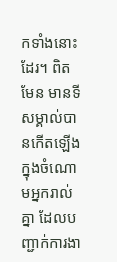កទាំងនោះដែរ។ ពិតមែន មានទីសម្គាល់បានកើតឡើងក្នុងចំណោមអ្នករាល់គ្នា ដែលបញ្ជាក់ការងា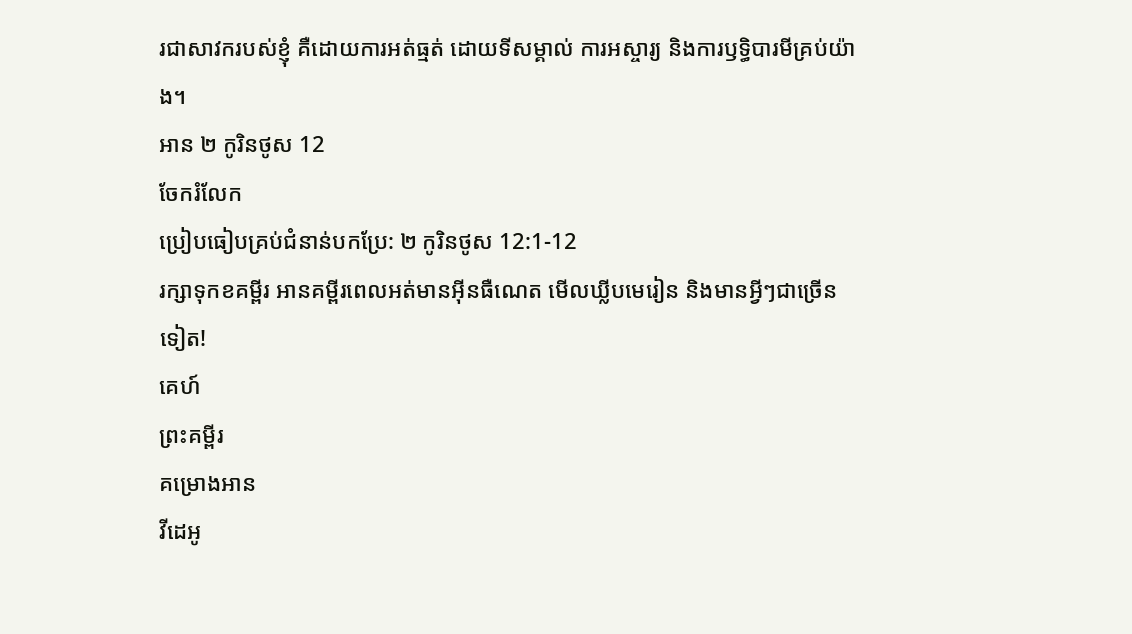រជាសាវករបស់ខ្ញុំ គឺដោយការអត់ធ្មត់ ដោយទីសម្គាល់ ការអស្ចារ្យ និងការឫទ្ធិបារមីគ្រប់យ៉ាង។
អាន ២ កូរិនថូស 12
ចែករំលែក
ប្រៀបធៀបគ្រប់ជំនាន់បកប្រែ: ២ កូរិនថូស 12:1-12
រក្សាទុកខគម្ពីរ អានគម្ពីរពេលអត់មានអ៊ីនធឺណេត មើលឃ្លីបមេរៀន និងមានអ្វីៗជាច្រើនទៀត!
គេហ៍
ព្រះគម្ពីរ
គម្រោងអាន
វីដេអូ